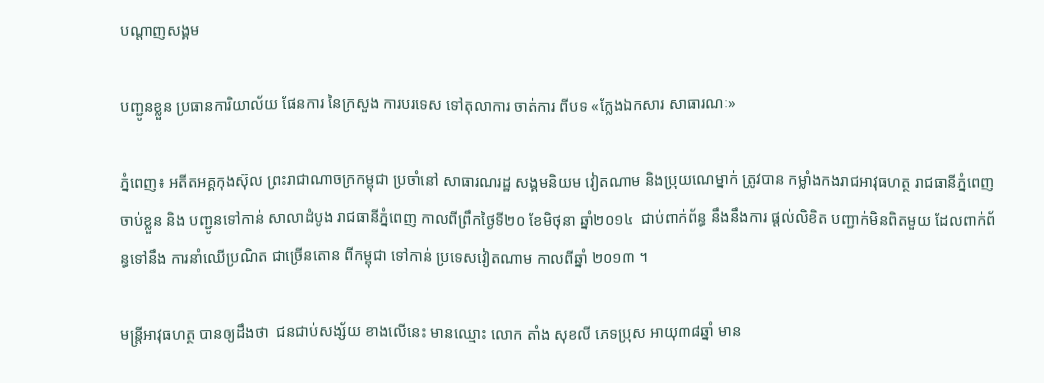បណ្តាញសង្គម

បញ្ជូនខ្លួន ប្រធានការិយាល័យ ផែនការ នៃក្រសួង ការបរទេស ទៅតុលាការ ចាត់ការ ពីបទ «ក្លែងឯកសារ សាធារណៈ»

ភ្នំពេញ៖ អតីតអគ្គកុងស៊ុល ព្រះរាជាណាចក្រកម្ពុជា ប្រចាំនៅ សាធារណរដ្ឋ សង្គមនិយម វៀតណាម និងប្រុយណេម្នាក់ ត្រូវបាន កម្លាំងកងរាជអាវុធហត្ថ រាជធានីភ្នំពេញ ចាប់ខ្លួន និង បញ្ជូនទៅកាន់ សាលាដំបូង រាជធានីភ្នំពេញ កាលពីព្រឹកថ្ងៃទី២០ ខែមិថុនា ឆ្នាំ២០១៤  ជាប់ពាក់ព័ន្ធ នឹងនឹងការ ផ្ដល់លិខិត បញ្ជាក់មិនពិតមួយ ដែលពាក់ព័ន្ធទៅនឹង ការនាំឈើប្រណិត ជាច្រើនតោន ពីកម្ពុជា ទៅកាន់ ប្រទេសវៀតណាម កាលពីឆ្នាំ ២០១៣ ។

មន្ត្រីអាវុធហត្ថ បានឲ្យដឹងថា  ជនជាប់សង្ស័យ ខាងលើនេះ មានឈ្មោះ លោក តាំង សុខលី ភេទប្រុស អាយុ៣៨ឆ្នាំ មាន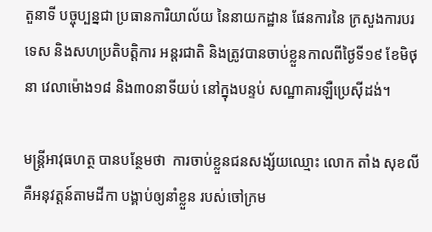តួនាទី បច្ចុប្បន្នជា ប្រធានការិយាល័យ នៃនាយកដ្ឋាន ផែនការនៃ ក្រសួងការបរទេស និងសហប្រតិបត្តិការ អន្តរជាតិ និងត្រូវបានចាប់ខ្លួនកាលពីថ្ងៃទី១៩ ខែមិថុនា វេលាម៉ោង១៨ និង៣០នាទីយប់ នៅក្នុងបន្ទប់ សណ្ឋាគារឡឺប្រេស៊ីដង់។

មន្ត្រីអាវុធហត្ថ បានបន្ថែមថា  ការចាប់ខ្លួនជនសង្ស័យឈ្មោះ លោក តាំង សុខលី គឺអនុវត្តន៍តាមដីកា បង្គាប់ឲ្យនាំខ្លួន របស់ចៅក្រម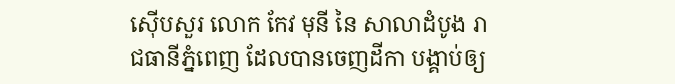ស៊ើបសួរ លោក កែវ មុនី នៃ សាលាដំបូង រាជធានីភ្នំពេញ ដែលបានចេញដីកា បង្គាប់ឲ្យ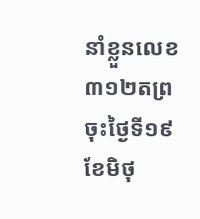នាំខ្លួនលេខ៣១២តព្រ ចុះថ្ងៃទី១៩ ខែមិថុ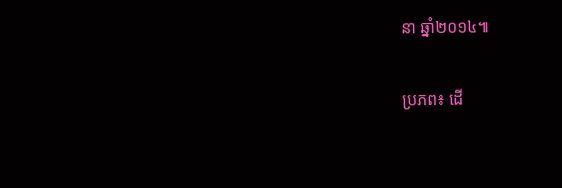នា ឆ្នាំ២០១៤៕

ប្រភព៖ ដើ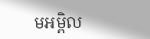មអម្ពិល